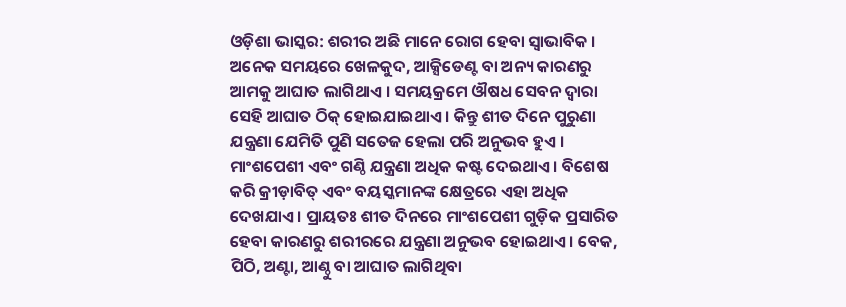ଓଡ଼ିଶା ଭାସ୍କର: ଶରୀର ଅଛି ମାନେ ରୋଗ ହେବା ସ୍ୱାଭାବିକ । ଅନେକ ସମୟରେ ଖେଳକୁଦ, ଆକ୍ସିଡେଣ୍ଟ ବା ଅନ୍ୟ କାରଣରୁ ଆମକୁ ଆଘାତ ଲାଗିଥାଏ । ସମୟକ୍ରମେ ଔଷଧ ସେବନ ଦ୍ୱାରା ସେହି ଆଘାତ ଠିକ୍ ହୋଇଯାଇଥାଏ । କିନ୍ତୁ ଶୀତ ଦିନେ ପୁରୁଣା ଯନ୍ତ୍ରଣା ଯେମିତି ପୁଣି ସତେଜ ହେଲା ପରି ଅନୁଭବ ହୁଏ । ମାଂଶପେଶୀ ଏବଂ ଗଣ୍ଠି ଯନ୍ତ୍ରଣା ଅଧିକ କଷ୍ଟ ଦେଇଥାଏ । ବିଶେଷ କରି କ୍ରୀଡ଼ାବିତ୍ ଏବଂ ବୟସ୍କମାନଙ୍କ କ୍ଷେତ୍ରରେ ଏହା ଅଧିକ ଦେଖଯାଏ । ପ୍ରାୟତଃ ଶୀତ ଦିନରେ ମାଂଶପେଶୀ ଗୁଡ଼ିକ ପ୍ରସାରିତ ହେବା କାରଣରୁ ଶରୀରରେ ଯନ୍ତ୍ରଣା ଅନୁଭବ ହୋଇଥାଏ । ବେକ, ପିଠି, ଅଣ୍ଟା, ଆଣ୍ଠୁ ବା ଆଘାତ ଲାଗିଥିବା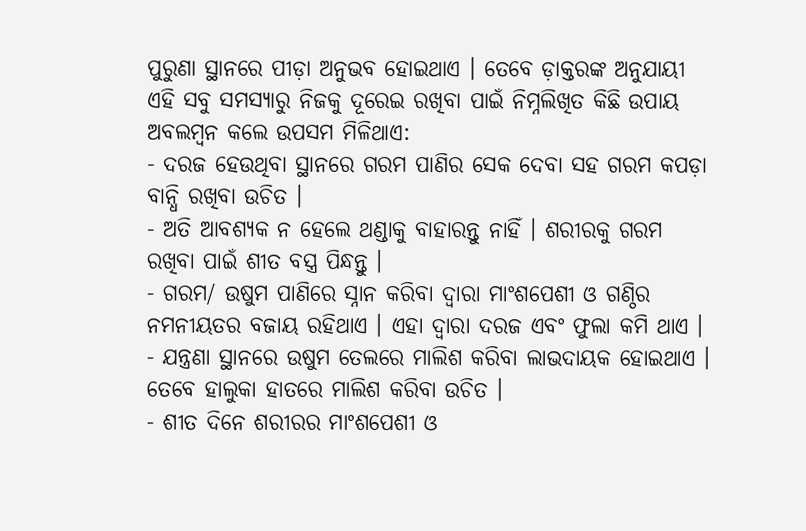ପୁରୁଣା ସ୍ଥାନରେ ପୀଡ଼ା ଅନୁଭବ ହୋଇଥାଏ । ତେବେ ଡ଼ାକ୍ତରଙ୍କ ଅନୁଯାୟୀ ଏହି ସବୁ ସମସ୍ୟାରୁ ନିଜକୁ ଦୂରେଇ ରଖିବା ପାଇଁ ନିମ୍ନଲିଖିତ କିଛି ଉପାୟ ଅବଲମ୍ବନ କଲେ ଉପସମ ମିଳିଥାଏ:
- ଦରଜ ହେଉଥିବା ସ୍ଥାନରେ ଗରମ ପାଣିର ସେକ ଦେବା ସହ ଗରମ କପଡ଼ା ବାନ୍ଧି ରଖିବା ଉଚିତ ।
- ଅତି ଆବଶ୍ୟକ ନ ହେଲେ ଥଣ୍ଡାକୁ ବାହାରନ୍ତୁ ନାହିଁ । ଶରୀରକୁ ଗରମ ରଖିବା ପାଇଁ ଶୀତ ବସ୍ତ୍ର ପିନ୍ଧନ୍ତୁ ।
- ଗରମ/ ଉଷୁମ ପାଣିରେ ସ୍ନାନ କରିବା ଦ୍ୱାରା ମାଂଶପେଶୀ ଓ ଗଣ୍ଠିର ନମନୀୟତର ବଜାୟ ରହିଥାଏ । ଏହା ଦ୍ୱାରା ଦରଜ ଏବଂ ଫୁଲା କମି ଥାଏ ।
- ଯନ୍ତ୍ରଣା ସ୍ଥାନରେ ଉଷୁମ ତେଲରେ ମାଲିଶ କରିବା ଲାଭଦାୟକ ହୋଇଥାଏ । ତେବେ ହାଲୁକା ହାତରେ ମାଲିଶ କରିବା ଉଚିତ ।
- ଶୀତ ଦିନେ ଶରୀରର ମାଂଶପେଶୀ ଓ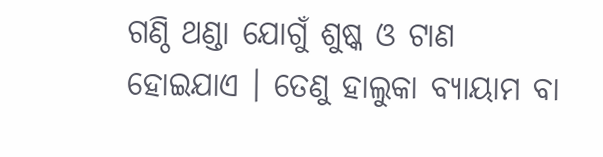ଗଣ୍ଠି ଥଣ୍ଡା ଯୋଗୁଁ ଶୁଷ୍କ ଓ ଟାଣ ହୋଇଯାଏ । ତେଣୁ ହାଲୁକା ବ୍ୟାୟାମ ବା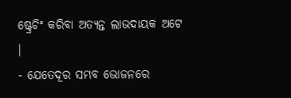ଷ୍ଟ୍ରେଚିଂ କରିବା ଅତ୍ୟନ୍ତ ଲାଭଦାୟକ ଅଟେ ।
- ଯେତେଦୂର ସମ୍ଭବ ଭୋଜନରେ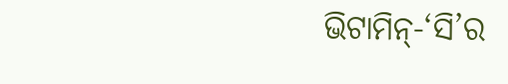ଭିଟାମିନ୍-‘ସି’ର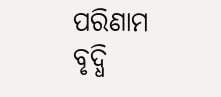ପରିଣାମ ବୃଦ୍ଧି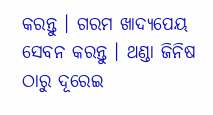କରନ୍ତୁ । ଗରମ ଖାଦ୍ୟପେୟ ସେବନ କରନ୍ତୁ । ଥଣ୍ଡା ଜିନିଷ ଠାରୁ ଦୂରେଇ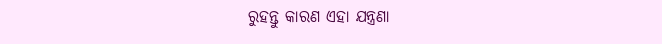ରୁହନ୍ତୁ କାରଣ ଏହା ଯନ୍ତ୍ରଣା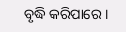ବୃଦ୍ଧି କରିପାରେ ।